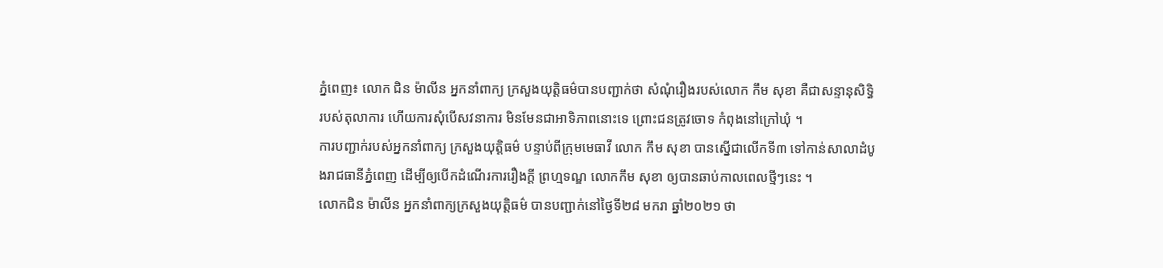ភ្នំពេញ៖ លោក ជិន ម៉ាលីន អ្នកនាំពាក្យ ក្រសួងយុត្តិធម៌បានបញ្ជាក់ថា សំណុំរឿងរបស់លោក កឹម សុខា គឺជាសន្ទានុសិទ្ធិ របស់តុលាការ ហើយការសុំបើសវនាការ មិនមែនជាអាទិភាពនោះទេ ព្រោះជនត្រូវចោទ កំពុងនៅក្រៅឃុំ ។
ការបញ្ជាក់របស់អ្នកនាំពាក្យ ក្រសួងយុត្តិធម៌ បន្ទាប់ពីក្រុមមេធាវី លោក កឹម សុខា បានស្នើជាលើកទី៣ ទៅកាន់សាលាដំបូងរាជធានីភ្នំពេញ ដើម្បីឲ្យបើកដំណើរការរឿងក្តី ព្រហ្មទណ្ឌ លោកកឹម សុខា ឲ្យបានឆាប់កាលពេលថ្មីៗនេះ ។
លោកជិន ម៉ាលីន អ្នកនាំពាក្យក្រសួងយុត្តិធម៌ បានបញ្ជាក់នៅថ្ងៃទី២៨ មករា ឆ្នាំ២០២១ ថា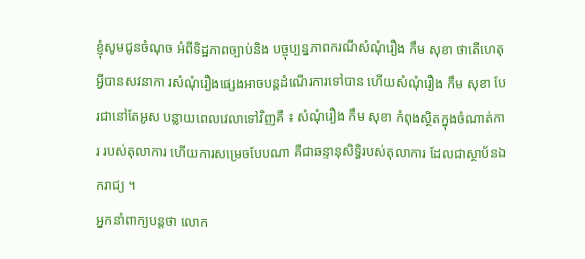ខ្ញុំសូមជូនចំណុច អំពីទិដ្ឋភាពច្បាប់និង បច្ចុប្បន្នភាពករណីសំណុំរឿង កឹម សុខា ថាតើហេតុអ្វីបានសវនាកា រសំណុំរឿងផ្សេងអាចបន្តដំណើរការទៅបាន ហើយសំណុំរឿង កឹម សុខា បែរជានៅតែអូស បន្លាយពេលវេលាទៅវិញគឺ ៖ សំណុំរឿង កឹម សុខា កំពុងស្ថិតក្នុងចំណាត់ការ របស់តុលាការ ហើយការសម្រេចបែបណា គឺជាឆន្ទានុសិទ្ធិរបស់តុលាការ ដែលជាស្ថាប័នឯករាជ្យ ។
អ្នកនាំពាក្យបន្តថា លោក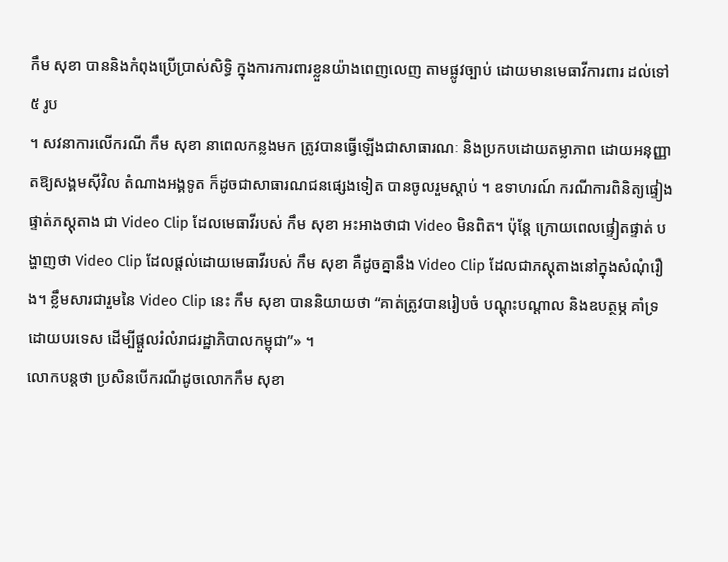កឹម សុខា បាននិងកំពុងប្រើប្រាស់សិទ្ធិ ក្នុងការការពារខ្លួនយ៉ាងពេញលេញ តាមផ្លូវច្បាប់ ដោយមានមេធាវីការពារ ដល់ទៅ ៥ រូប
។ សវនាការលើករណី កឹម សុខា នាពេលកន្លងមក ត្រូវបានធ្វើឡើងជាសាធារណៈ និងប្រកបដោយតម្លាភាព ដោយអនុញ្ញាតឱ្យសង្គមស៊ីវិល តំណាងអង្គទូត ក៏ដូចជាសាធារណជនផ្សេងទៀត បានចូលរួមស្តាប់ ។ ឧទាហរណ៍ ករណីការពិនិត្យផ្ទៀងផ្ទាត់ភស្តុតាង ជា Video Clip ដែលមេធាវីរបស់ កឹម សុខា អះអាងថាជា Video មិនពិត។ ប៉ុន្តែ ក្រោយពេលផ្ទៀតផ្ទាត់ បង្ហាញថា Video Clip ដែលផ្តល់ដោយមេធាវីរបស់ កឹម សុខា គឺដូចគ្នានឹង Video Clip ដែលជាភស្តុតាងនៅក្នុងសំណុំរឿង។ ខ្លឹមសារជារួមនៃ Video Clip នេះ កឹម សុខា បាននិយាយថា “គាត់ត្រូវបានរៀបចំ បណ្តុះបណ្តាល និងឧបត្ថម្ភ គាំទ្រដោយបរទេស ដើម្បីផ្តួលរំលំរាជរដ្ឋាភិបាលកម្ពុជា”» ។
លោកបន្តថា ប្រសិនបើករណីដូចលោកកឹម សុខា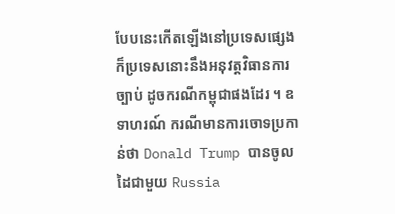បែបនេះកើតឡើងនៅប្រទេសផ្សេង ក៏ប្រទេសនោះនឹងអនុវត្តវិធានការច្បាប់ ដូចករណីកម្ពុជាផងដែរ ។ ឧទាហរណ៍ ករណីមានការចោទប្រកាន់ថា Donald Trump បានចូលដៃជាមួយ Russia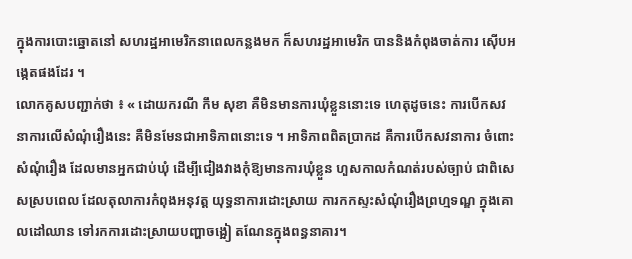ក្នុងការបោះឆ្នោតនៅ សហរដ្ឋអាមេរិកនាពេលកន្លងមក ក៏សហរដ្ឋអាមេរិក បាននិងកំពុងចាត់ការ ស៊ើបអង្កេតផងដែរ ។
លោកគូសបញ្ជាក់ថា ៖ « ដោយករណី កឹម សុខា គឺមិនមានការឃុំខ្លួននោះទេ ហេតុដូចនេះ ការបើកសវនាការលើសំណុំរឿងនេះ គឺមិនមែនជាអាទិភាពនោះទេ ។ អាទិភាពពិតប្រាកដ គឺការបើកសវនាការ ចំពោះសំណុំរឿង ដែលមានអ្នកជាប់ឃុំ ដើម្បីជៀងវាងកុំឱ្យមានការឃុំខ្លួន ហួសកាលកំណត់របស់ច្បាប់ ជាពិសេសស្របពេល ដែលតុលាការកំពុងអនុវត្ត យុទ្ធនាការដោះស្រាយ ការកកស្ទះសំណុំរឿងព្រហ្មទណ្ឌ ក្នុងគោលដៅឈាន ទៅរកការដោះស្រាយបញ្ហាចង្អៀ តណែនក្នុងពន្ធនាគារ។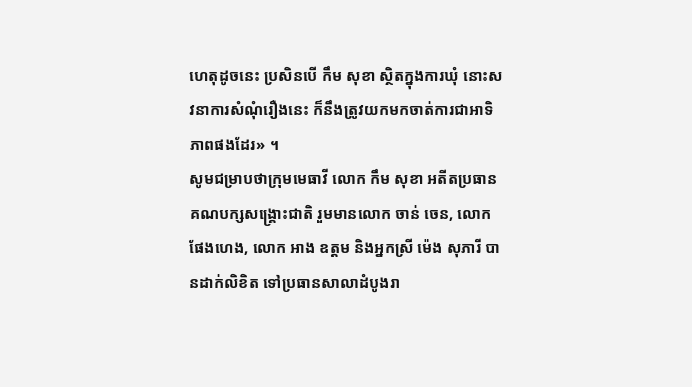ហេតុដូចនេះ ប្រសិនបើ កឹម សុខា ស្ថិតក្នុងការឃុំ នោះសវនាការសំណុំរឿងនេះ ក៏នឹងត្រូវយកមកចាត់ការជាអាទិភាពផងដែរ» ។
សូមជម្រាបថាក្រុមមេធាវី លោក កឹម សុខា អតីតប្រធានគណបក្សសង្គ្រោះជាតិ រួមមានលោក ចាន់ ចេន, លោក ផែងហេង, លោក អាង ឧត្តម និងអ្នកស្រី ម៉េង សុភារី បានដាក់លិខិត ទៅប្រធានសាលាដំបូងរា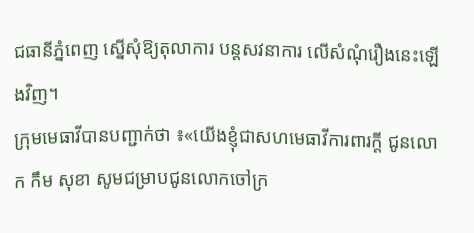ជធានីភ្នំពេញ ស្នើសុំឱ្យតុលាការ បន្តសវនាការ លើសំណុំរឿងនេះឡើងវិញ។
ក្រុមមេធាវីបានបញ្ជាក់ថា ៖«យើងខ្ញុំជាសហមេធាវីការពារក្តី ជូនលោក កឹម សុខា សូមជម្រាបជូនលោកចៅក្រ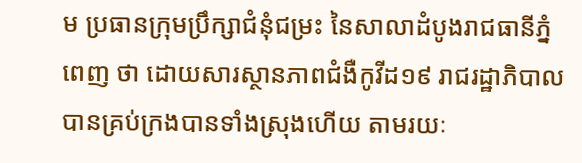ម ប្រធានក្រុមប្រឹក្សាជំនុំជម្រះ នៃសាលាដំបូងរាជធានីភ្នំពេញ ថា ដោយសារស្ថានភាពជំងឺកូវីដ១៩ រាជរដ្ឋាភិបាល បានគ្រប់ក្រងបានទាំងស្រុងហើយ តាមរយៈ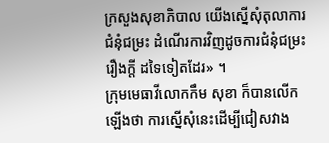ក្រសួងសុខាភិបាល យើងស្នើសុំតុលាការជំនុំជម្រះ ដំណើរការវិញដូចការជំនុំជម្រះរឿងក្តី ដទៃទៀតដែរ» ។
ក្រុមមេធាវីលោកកឹម សុខា ក៏បានលើកឡើងថា ការស្នើសុំនេះដើម្បីជៀសវាង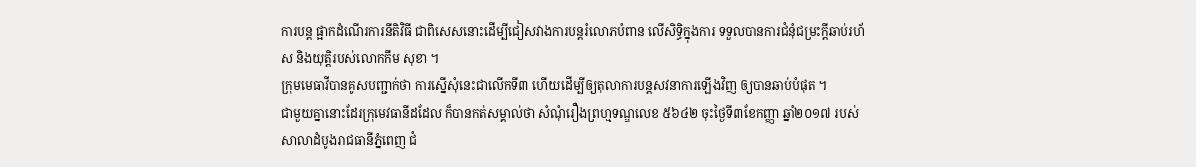ការបន្ត ផ្អាកដំណើរការនីតិវិធី ជាពិសេសនោះដើម្បីជៀសវាងការបន្តរំលោភបំពាន លើសិទ្ធិក្នុងការ ទទួលបានការជំនុំជម្រះក្តីឆាប់រហ័ស និងយុត្តិរបស់លោកកឹម សុខា ។
ក្រុមមេធាវីបានគូសបញ្ជាក់ថា ការស្នើសុំនេះជាលើកទី៣ ហើយដើម្បីឲ្យតុលាការបន្តសវនាការឡើងវិញ ឲ្យបានឆាប់បំផុត ។
ជាមួយគ្នានោះដែរក្រុមេវធានីដដែល ក៏បានកត់សម្គាល់ថា សំណុំរឿងព្រហ្មទណ្ឌលេខ ៥៦៤២ ចុះថ្ងៃទី៣ខែកញ្ញា ឆ្នាំ២០១៧ របស់សាលាដំបូងរាជធានីភ្នំពេញ ជំ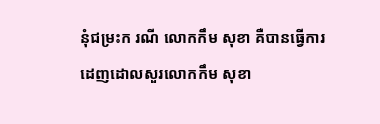នុំជម្រះក រណី លោកកឹម សុខា គឺបានធ្វើការដេញដោលសួរលោកកឹម សុខា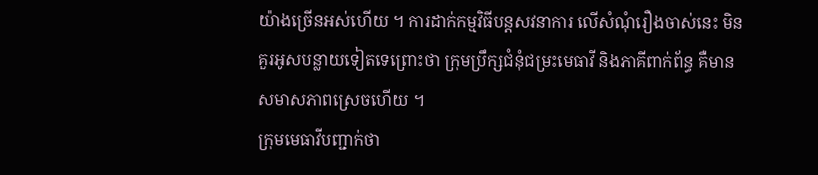យ៉ាងច្រើនអស់ហើយ ។ ការដាក់កម្មវិធីបន្តសវនាការ លើសំណុំរឿងចាស់នេះ មិនគួរអូសបន្លាយទៀតទេព្រោះថា ក្រុមប្រឹក្សជំនុំជម្រះមេធាវី និងភាគីពាក់ព័ន្ធ គឺមានសមាសភាពស្រេចហើយ ។
ក្រុមមេធាវីបញ្ជាក់ថា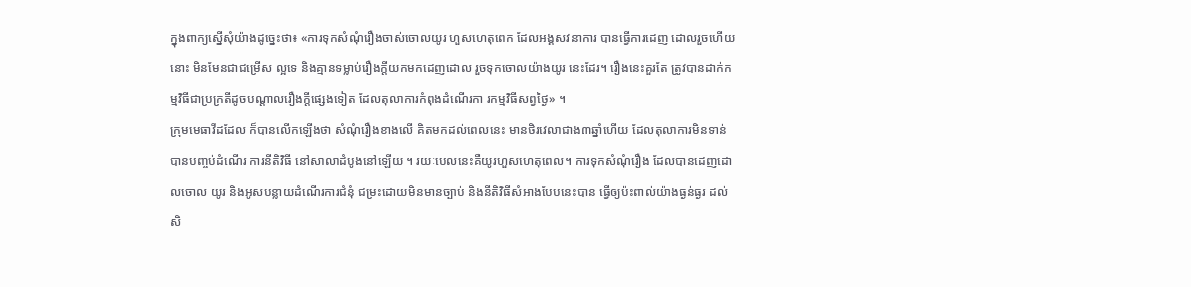ក្នុងពាក្យស្នើសុំយ៉ាងដូច្នេះថា៖ «ការទុកសំណុំរឿងចាស់ចោលយូរ ហួសហេតុពេក ដែលអង្គសវនាការ បានធ្វើការដេញ ដោលរួចហើយនោះ មិនមែនជាជម្រើស ល្អទេ និងគ្មានទម្លាប់រឿងក្តីយកមកដេញដោល រួចទុកចោលយ៉ាងយូរ នេះដែរ។ រឿងនេះគួរតែ ត្រូវបានដាក់កម្មវិធីជាប្រក្រតីដូចបណ្តាលរឿងក្តីផ្សេងទៀត ដែលតុលាការកំពុងដំណើរកា រកម្មវិធីសព្វថ្ងៃ» ។
ក្រុមមេធាវីដដែល ក៏បានលើកឡើងថា សំណុំរឿងខាងលើ គិតមកដល់ពេលនេះ មានថិរវេលាជាង៣ឆ្នាំហើយ ដែលតុលាការមិនទាន់ បានបញ្ចប់ដំណើរ ការនីតិវិធី នៅសាលាដំបូងនៅឡើយ ។ រយៈបេលនេះគឺយូរហួសហេតុពេល។ ការទុកសំណុំរឿង ដែលបានដេញដោលចោល យូរ និងអូសបន្លាយដំណើរការជំនុំ ជម្រះដោយមិនមានច្បាប់ និងនីតិវិធីសំអាងបែបនេះបាន ធ្វើឲ្យប៉ះពាល់យ៉ាងធ្ងន់ធ្ងរ ដល់សិ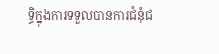ទ្ធិក្នុងការទទួលបានការជំនុំជ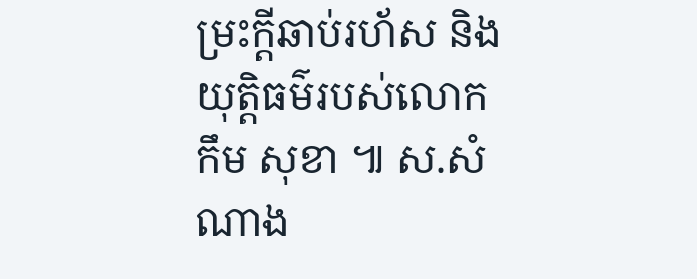ម្រះក្តីឆាប់រហ័ស និងយុត្តិធម៌របស់លោក កឹម សុខា ៕ ស.សំណាង